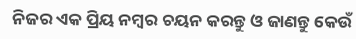ନିଜର ଏକ ପ୍ରିୟ ନମ୍ବର ଚୟନ କରନ୍ତୁ ଓ ଜାଣନ୍ତୁ କେଉଁ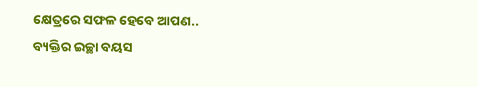କ୍ଷେତ୍ରରେ ସଫଳ ହେବେ ଆପଣ..
ବ୍ୟକ୍ତିର ଇଚ୍ଛା ବୟସ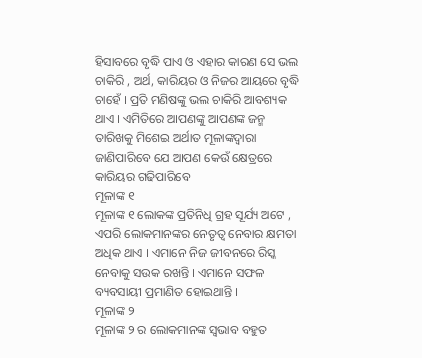ହିସାବରେ ବୃଦ୍ଧି ପାଏ ଓ ଏହାର କାରଣ ସେ ଭଲ ଚାକିରି , ଅର୍ଥ, କାରିୟର ଓ ନିଜର ଆୟରେ ବୃଦ୍ଧି ଚାହେଁ । ପ୍ରତି ମଣିଷଙ୍କୁ ଭଲ ଚାକିରି ଆବଶ୍ୟକ ଥାଏ । ଏମିତିରେ ଆପଣଙ୍କୁ ଆପଣଙ୍କ ଜନ୍ମ ତାରିଖକୁ ମିଶେଇ ଅର୍ଥାତ ମୂଳାଙ୍କଦ୍ଵାରା ଜାଣିପାରିବେ ଯେ ଆପଣ କେଉଁ କ୍ଷେତ୍ରରେ କାରିୟର ଗଢିପାରିବେ
ମୂଳାଙ୍କ ୧
ମୂଳାଙ୍କ ୧ ଲୋକଙ୍କ ପ୍ରତିନିଧି ଗ୍ରହ ସୂର୍ଯ୍ୟ ଅଟେ , ଏପରି ଲୋକମାନଙ୍କର ନେତୃତ୍ଵ ନେବାର କ୍ଷମତା ଅଧିକ ଥାଏ । ଏମାନେ ନିଜ ଜୀବନରେ ରିସ୍କ ନେବାକୁ ସଉକ ରଖନ୍ତି । ଏମାନେ ସଫଳ ବ୍ୟବସାୟୀ ପ୍ରମାଣିତ ହୋଇଥାନ୍ତି ।
ମୂଳାଙ୍କ ୨
ମୂଳାଙ୍କ ୨ ର ଲୋକମାନଙ୍କ ସ୍ଵଭାବ ବହୁତ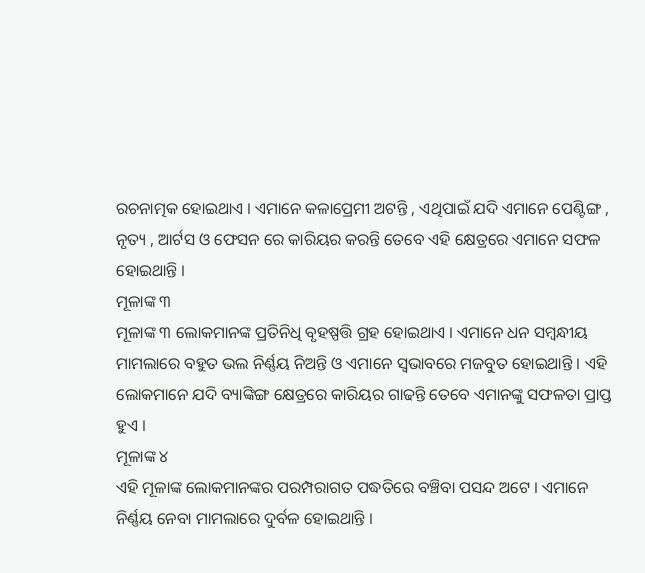ରଚନାତ୍ମକ ହୋଇଥାଏ । ଏମାନେ କଳାପ୍ରେମୀ ଅଟନ୍ତି , ଏଥିପାଇଁ ଯଦି ଏମାନେ ପେଣ୍ଟିଙ୍ଗ , ନୃତ୍ୟ , ଆର୍ଟସ ଓ ଫେସନ ରେ କାରିୟର କରନ୍ତି ତେବେ ଏହି କ୍ଷେତ୍ରରେ ଏମାନେ ସଫଳ ହୋଇଥାନ୍ତି ।
ମୂଳାଙ୍କ ୩
ମୂଳାଙ୍କ ୩ ଲୋକମାନଙ୍କ ପ୍ରତିନିଧି ବୃହଷ୍ପତ୍ତି ଗ୍ରହ ହୋଇଥାଏ । ଏମାନେ ଧନ ସମ୍ବନ୍ଧୀୟ ମାମଲାରେ ବହୁତ ଭଲ ନିର୍ଣ୍ଣୟ ନିଅନ୍ତି ଓ ଏମାନେ ସ୍ଵଭାବରେ ମଜବୁତ ହୋଇଥାନ୍ତି । ଏହି ଲୋକମାନେ ଯଦି ବ୍ୟାଙ୍କିଙ୍ଗ କ୍ଷେତ୍ରରେ କାରିୟର ଗାଢନ୍ତି ତେବେ ଏମାନଙ୍କୁ ସଫଳତା ପ୍ରାପ୍ତ ହୁଏ ।
ମୂଳାଙ୍କ ୪
ଏହି ମୂଳାଙ୍କ ଲୋକମାନଙ୍କର ପରମ୍ପରାଗତ ପଦ୍ଧତିରେ ବଞ୍ଚିବା ପସନ୍ଦ ଅଟେ । ଏମାନେ ନିର୍ଣ୍ଣୟ ନେବା ମାମଲାରେ ଦୁର୍ବଳ ହୋଇଥାନ୍ତି ।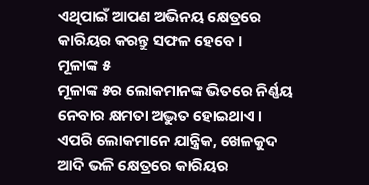ଏଥିପାଇଁ ଆପଣ ଅଭିନୟ କ୍ଷେତ୍ରରେ କାରିୟର କରନ୍ତୁ ସଫଳ ହେବେ ।
ମୂଳାଙ୍କ ୫
ମୂଳାଙ୍କ ୫ର ଲୋକମାନଙ୍କ ଭିତରେ ନିର୍ଣ୍ଣୟ ନେବାର କ୍ଷମତା ଅଦ୍ଭୁତ ହୋଇଥାଏ । ଏପରି ଲୋକମାନେ ଯାନ୍ତ୍ରିକ, ଖେଳକୁଦ ଆଦି ଭଳି କ୍ଷେତ୍ରରେ କାରିୟର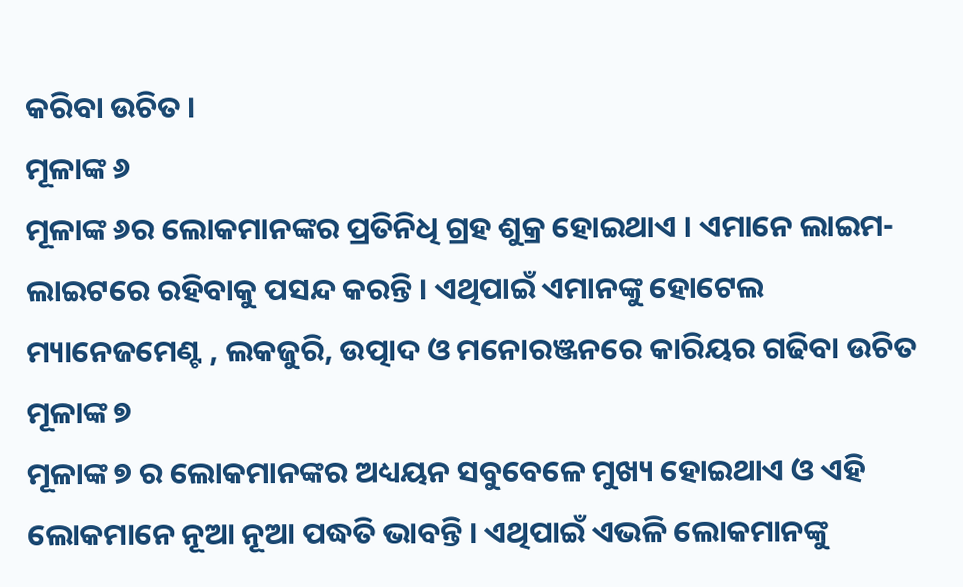କରିବା ଉଚିତ ।
ମୂଳାଙ୍କ ୬
ମୂଳାଙ୍କ ୬ର ଲୋକମାନଙ୍କର ପ୍ରତିନିଧି ଗ୍ରହ ଶୁକ୍ର ହୋଇଥାଏ । ଏମାନେ ଲାଇମ-ଲାଇଟରେ ରହିବାକୁ ପସନ୍ଦ କରନ୍ତି । ଏଥିପାଇଁ ଏମାନଙ୍କୁ ହୋଟେଲ ମ୍ୟାନେଜମେଣ୍ଟ , ଲକଜୁରି, ଉତ୍ପାଦ ଓ ମନୋରଞ୍ଜନରେ କାରିୟର ଗଢିବା ଉଚିତ
ମୂଳାଙ୍କ ୭
ମୂଳାଙ୍କ ୭ ର ଲୋକମାନଙ୍କର ଅଧ୍ୟୟନ ସବୁବେଳେ ମୁଖ୍ୟ ହୋଇଥାଏ ଓ ଏହି ଲୋକମାନେ ନୂଆ ନୂଆ ପଦ୍ଧତି ଭାବନ୍ତି । ଏଥିପାଇଁ ଏଭଳି ଲୋକମାନଙ୍କୁ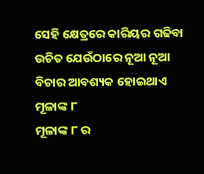ସେହି କ୍ଷେତ୍ରରେ କାରିୟର ଗଢିବା ଉଚିତ ଯେଉଁଠାରେ ନୂଆ ନୂଆ ବିଚାର ଆବଶ୍ୟକ ହୋଇଥାଏ
ମୂଳାଙ୍କ ୮
ମୂଳାଙ୍କ ୮ ର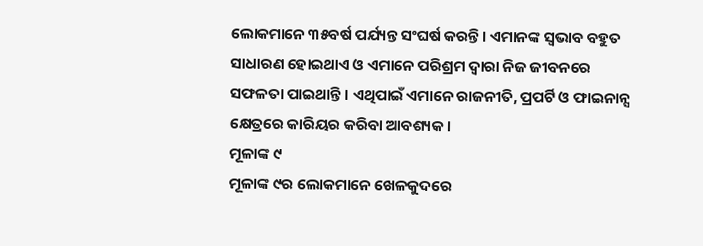ଲୋକମାନେ ୩୫ବର୍ଷ ପର୍ଯ୍ୟନ୍ତ ସଂଘର୍ଷ କରନ୍ତି । ଏମାନଙ୍କ ସ୍ଵଭାବ ବହୁତ ସାଧାରଣ ହୋଇଥାଏ ଓ ଏମାନେ ପରିଶ୍ରମ ଦ୍ଵାରା ନିଜ ଜୀବନରେ ସଫଳତା ପାଇଥାନ୍ତି । ଏଥିପାଇଁ ଏମାନେ ରାଜନୀତି, ପ୍ରପର୍ଟି ଓ ଫାଇନାନ୍ସ କ୍ଷେତ୍ରରେ କାରିୟର କରିବା ଆବଶ୍ୟକ ।
ମୂଳାଙ୍କ ୯
ମୂଳାଙ୍କ ୯ର ଲୋକମାନେ ଖେଳକୁଦରେ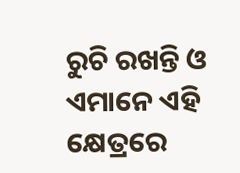ରୁଚି ରଖନ୍ତି ଓ ଏମାନେ ଏହି କ୍ଷେତ୍ରରେ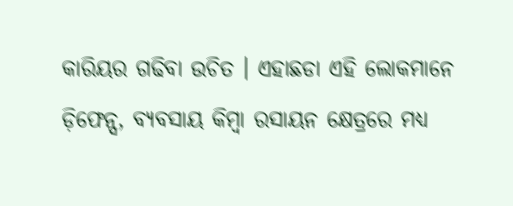କାରିୟର ଗଢିବା ଉଚିତ । ଏହାଛଡା ଏହି ଲୋକମାନେ ଡ଼ିଫେନ୍ସ, ବ୍ୟବସାୟ କିମ୍ବା ରସାୟନ କ୍ଷେତ୍ରରେ ମଧ୍ୟ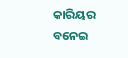କାରିୟର ବନେଇ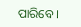ପାରିବେ ।